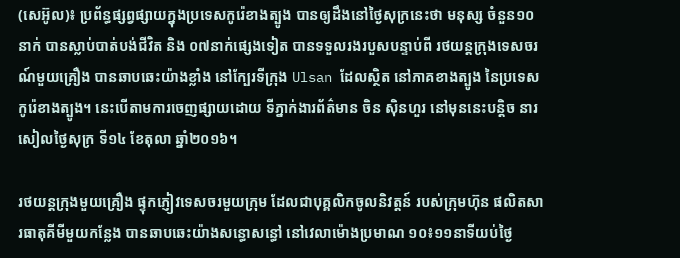(សេអ៊ូល)៖ ប្រព័ន្ធផ្សព្វផ្សាយក្នុងប្រទេសកូរ៉េខាងត្បូង បានឲ្យដឹងនៅថ្ងៃសុក្រនេះថា មនុស្ស ចំនួន១០នាក់ បានស្លាប់បាត់បង់ជីវិត និង ០៧នាក់ផ្សេងទៀត បានទទួលរងរបួសបន្ទាប់ពី រថយន្តក្រុងទេសចរណ៍មួយគ្រឿង បានឆាបឆេះយ៉ាងខ្លាំង នៅក្បែរទីក្រុង Ulsan ដែលស្ថិត នៅភាគខាងត្បូង នៃប្រទេសកូរ៉េខាងត្បូង។ នេះបើតាមការចេញផ្សាយដោយ ទីភ្នាក់ងារព័ត៌មាន ចិន ស៊ិនហួរ នៅមុននេះបន្តិច នារសៀលថ្ងៃសុក្រ ទី១៤ ខែតុលា ឆ្នាំ២០១៦។

រថយន្តក្រុងមួយគ្រឿង ផ្ទុកភ្ញៀវទេសចរមួយក្រុម ដែលជាបុគ្គលិកចូលនិវត្តន៍ របស់ក្រុមហ៊ុន ផលិតសារធាតុគីមីមួយកន្លែង បានឆាបឆេះយ៉ាងសន្ធោសន្ធៅ នៅវេលាម៉ោងប្រមាណ ១០៖១១នាទីយប់ថ្ងៃ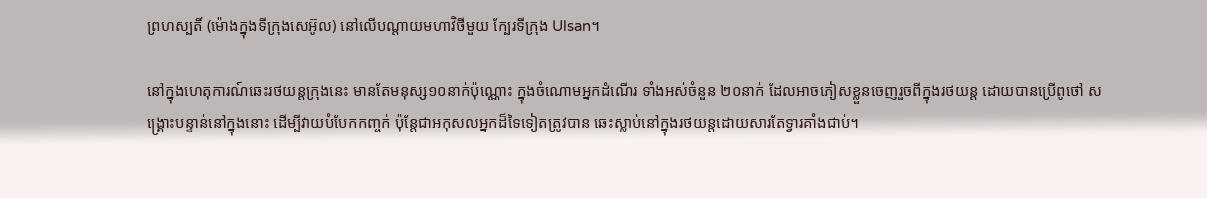ព្រហស្បតិ៍ (ម៉ោងក្នុងទីក្រុងសេអ៊ូល) នៅលើបណ្តាយមហាវិថីមួយ ក្បែរទីក្រុង Ulsan។

នៅក្នុងហេតុការណ៍ឆេះរថយន្តក្រុងនេះ មានតែមនុស្ស១០នាក់ប៉ុណ្ណោះ ក្នុងចំណោមអ្នកដំណើរ ទាំងអស់ចំនួន ២០នាក់ ដែលអាចភៀសខ្លួនចេញរួចពីក្នុងរថយន្ត ដោយបានប្រើពូថៅ សង្រ្គោះបន្ទាន់នៅក្នុងនោះ ដើម្បីវាយបំបែកកញ្ចក់ ប៉ុន្តែជាអកុសលអ្នកដ៏ទៃទៀតត្រូវបាន ឆេះស្លាប់នៅក្នុងរថយន្តដោយសារតែទ្វារគាំងជាប់។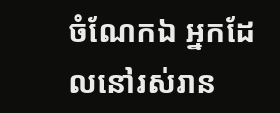ចំណែកឯ អ្នកដែលនៅរស់រាន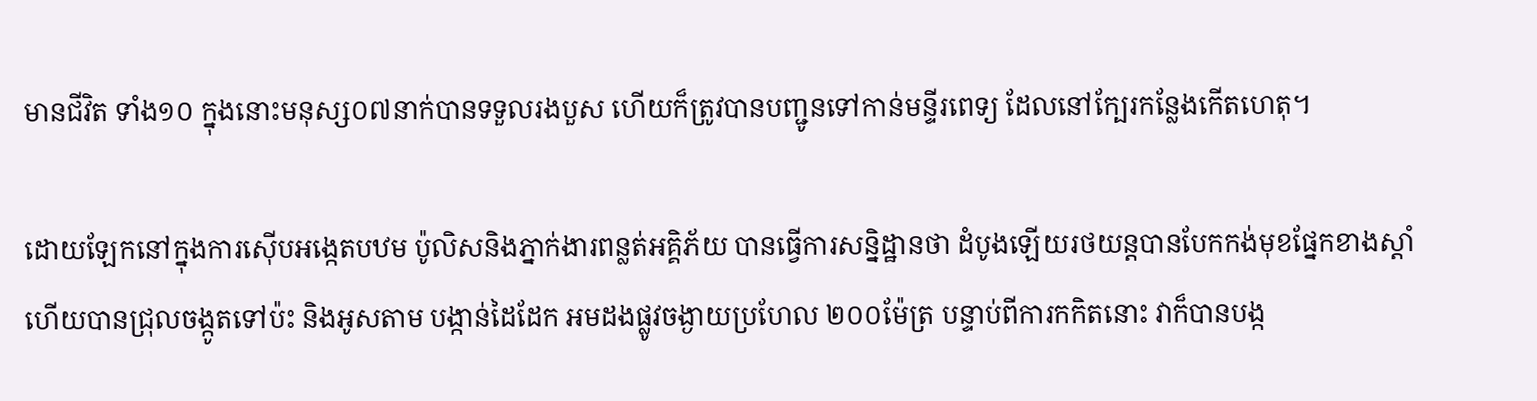មានជីវិត ទាំង១០ ក្នុងនោះមនុស្ស០៧នាក់បានទទួលរងបួស ហើយក៏ត្រូវបានបញ្ជូនទៅកាន់មន្ទីរពេទ្យ ដែលនៅក្បែរកន្លែងកើតហេតុ។

ដោយឡែកនៅក្នុងការស៊ើបអង្កេតបឋម ប៉ូលិសនិងភ្នាក់ងារពន្លត់អគ្គិភ័យ បានធ្វើការសន្និដ្ឋានថា ដំបូងឡើយរថយន្តបានបែកកង់មុខផ្នែកខាងស្តាំ ហើយបានជ្រុលចង្កូតទៅប៉ះ និងអូសតាម បង្កាន់ដៃដែក អមដងផ្លូវចង្ងាយប្រហែល ២០០ម៉ែត្រ បន្ទាប់ពីការកកិតនោះ វាក៏បានបង្ក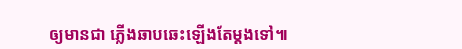ឲ្យមានជា ភ្លើងឆាបឆេះឡើងតែម្តងទៅ៕